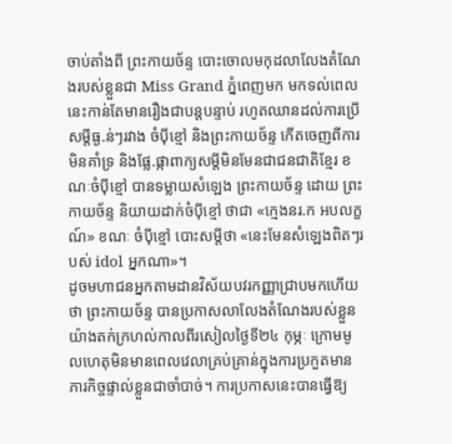ចាប់តាំងពី ព្រះកាយច័ន្ទ បោះចោលមកុដលាលែងតំណែងរបស់ខ្លួនជា Miss Grand ភ្នំពេញមក មកទល់ពេលនេះកាន់តែមានរឿងជាបន្តបន្ទាប់ រហូតឈានដល់ការប្រើសម្តីធ្ង.ន់ៗរវាង ចំប៉ីខ្មៅ និងព្រះកាយច័ន្ទ កើតចេញពីការមិនគាំទ្រ និងផ្លែ.ផ្កាពាក្យសម្តីមិនមែនជាជនជាតិខ្មែរ ខណៈចំប៉ីខ្មៅ បានទម្លាយសំឡេង ព្រះកាយច័ន្ទ ដោយ ព្រះកាយច័ន្ទ និយាយដាក់ចំប៉ីខ្មៅ ថាជា «ក្មេងនរ.ក អបលក្ខណ៍» ខណៈ ចំប៉ីខ្មៅ បោះសម្តីថា «នេះមែនសំឡេងពិតៗរបស់ idol អ្នកណា»។
ដូចមហាជនអ្នកតាមដានវិស័យបវរកញ្ញាជ្រាបមកហើយថា ព្រះកាយច័ន្ទ បានប្រកាសលាលែងតំណែងរបស់ខ្លួនយ៉ាងតក់ក្រហល់កាលពីរសៀលថ្ងៃទី២៤ កុម្ភៈ ក្រោមមូលហេតុមិនមានពេលវេលាគ្រប់គ្រាន់ក្នុងការប្រកួតមានភារកិច្ចផ្ទាល់ខ្លួនជាចាំបាច់។ ការប្រកាសនេះបានធ្វើឱ្យ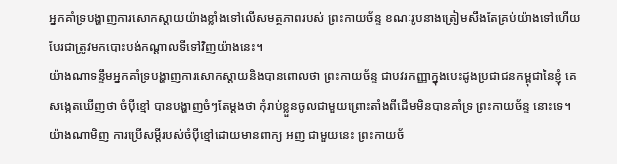អ្នកគាំទ្របង្ហាញការសោកស្តាយយ៉ាងខ្លាំងទៅលើសមត្ថភាពរបស់ ព្រះកាយច័ន្ទ ខណៈរូបនាងត្រៀមសឹងតែគ្រប់យ៉ាងទៅហើយបែរជាត្រូវមកបោះបង់កណ្តាលទីទៅវិញយ៉ាងនេះ។
យ៉ាងណាទន្ទឹមអ្នកគាំទ្របង្ហាញការសោកស្តាយនិងបានពោលថា ព្រះកាយច័ន្ទ ជាបវរកញ្ញាក្នុងបេះដូងប្រជាជនកម្ពុជានៃខ្ញុំ គេសង្កេតឃើញថា ចំប៉ីខ្មៅ បានបង្ហាញចំៗតែម្តងថា កុំរាប់ខ្លួនចូលជាមួយព្រោះតាំងពីដើមមិនបានគាំទ្រ ព្រះកាយច័ន្ទ នោះទេ។ យ៉ាងណាមិញ ការប្រើសម្តីរបស់ចំប៉ីខ្មៅដោយមានពាក្យ អញ ជាមួយនេះ ព្រះកាយច័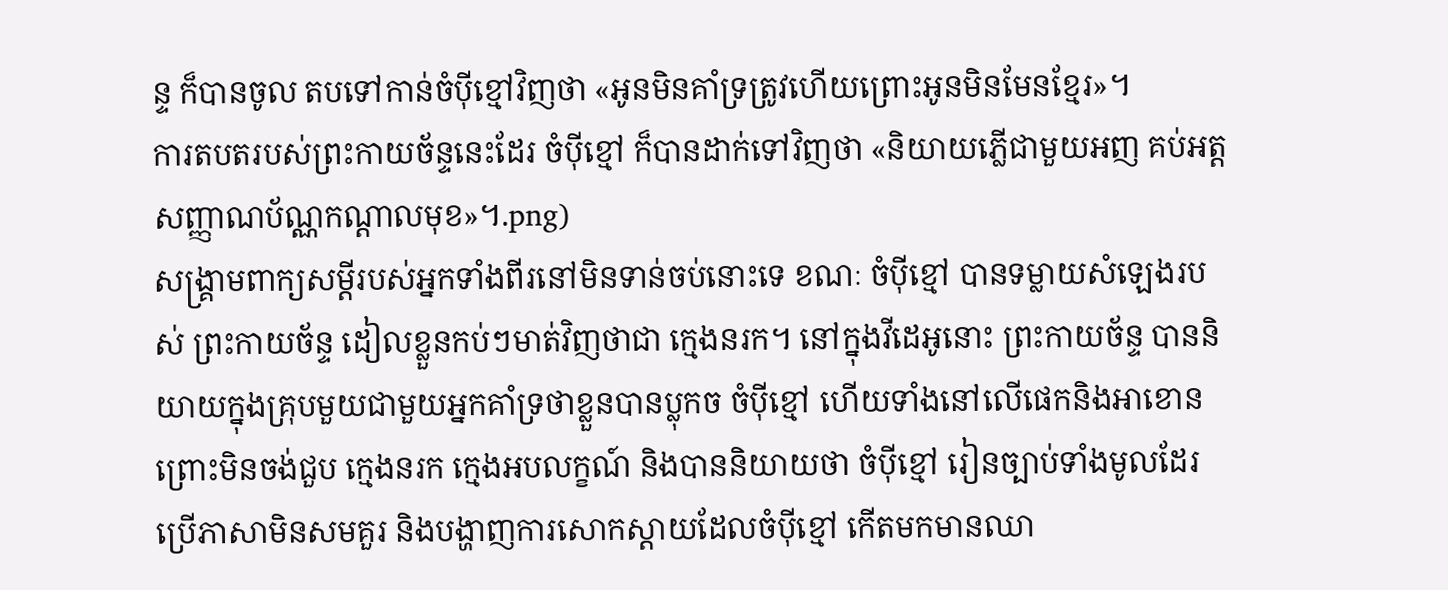ន្ទ ក៏បានចូល តបទៅកាន់ចំប៉ីខ្មៅវិញថា «អូនមិនគាំទ្រត្រូវហើយព្រោះអូនមិនមែនខ្មែរ»។
ការតបតរបស់ព្រះកាយច័ន្ទនេះដែរ ចំប៉ីខ្មៅ ក៏បានដាក់ទៅវិញថា «និយាយភ្លើជាមួយអញ គប់អត្តសញ្ញាណប័ណ្ណកណ្តាលមុខ»។.png)
សង្គ្រាមពាក្យសម្តីរបស់អ្នកទាំងពីរនៅមិនទាន់ចប់នោះទេ ខណៈ ចំប៉ីខ្មៅ បានទម្លាយសំឡេងរបស់ ព្រះកាយច័ន្ទ ដៀលខ្លួនកប់ៗមាត់វិញថាជា ក្មេងនរក។ នៅក្នុងវីដេអូនោះ ព្រះកាយច័ន្ទ បាននិយាយក្នុងគ្រុបមួយជាមួយអ្នកគាំទ្រថាខ្លួនបានប្លុកច ចំប៉ីខ្មៅ ហើយទាំងនៅលើផេកនិងអាខោន ព្រោះមិនចង់ជួប ក្មេងនរក ក្មេងអបលក្ខណ៍ និងបាននិយាយថា ចំប៉ីខ្មៅ រៀនច្បាប់ទាំងមូលដែរប្រើភាសាមិនសមគួរ និងបង្ហាញការសោកស្តាយដែលចំប៉ីខ្មៅ កើតមកមានឈា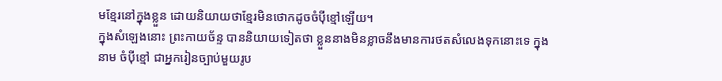មខ្មែរនៅក្នុងខ្លួន ដោយនិយាយថាខ្មែរមិនថោកដូចចំប៉ីខ្មៅឡើយ។
ក្នុងសំឡេងនោះ ព្រះកាយច័ន្ទ បាននិយាយទៀតថា ខ្លួននាងមិនខ្លាចនឹងមានការថតសំលេងទុកនោះទេ ក្នុងនាម ចំប៉ីខ្មៅ ជាអ្នករៀនច្បាប់មួយរូប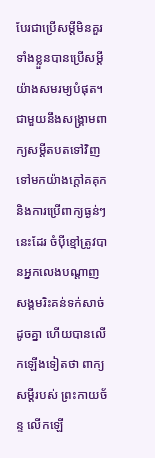បែរជាប្រើសម្តីមិនគួរទាំងខ្លួនបានប្រើសម្តីយ៉ាងសមរម្យបំផុត។
ជាមួយនឹងសង្គ្រាមពាក្យសម្តីតបតទៅវិញទៅមកយ៉ាងក្តៅគគុកនិងការប្រើពាក្យធ្ងន់ៗនេះដែរ ចំប៉ីខ្មៅត្រូវបានអ្នកលេងបណ្តាញសង្គមរិះគន់ទក់សាច់ដូចគ្នា ហើយបានលើកឡើងទៀតថា ពាក្យសម្តីរបស់ ព្រះកាយច័ន្ទ លើកឡើ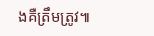ងគឺត្រឹមត្រូវ៕